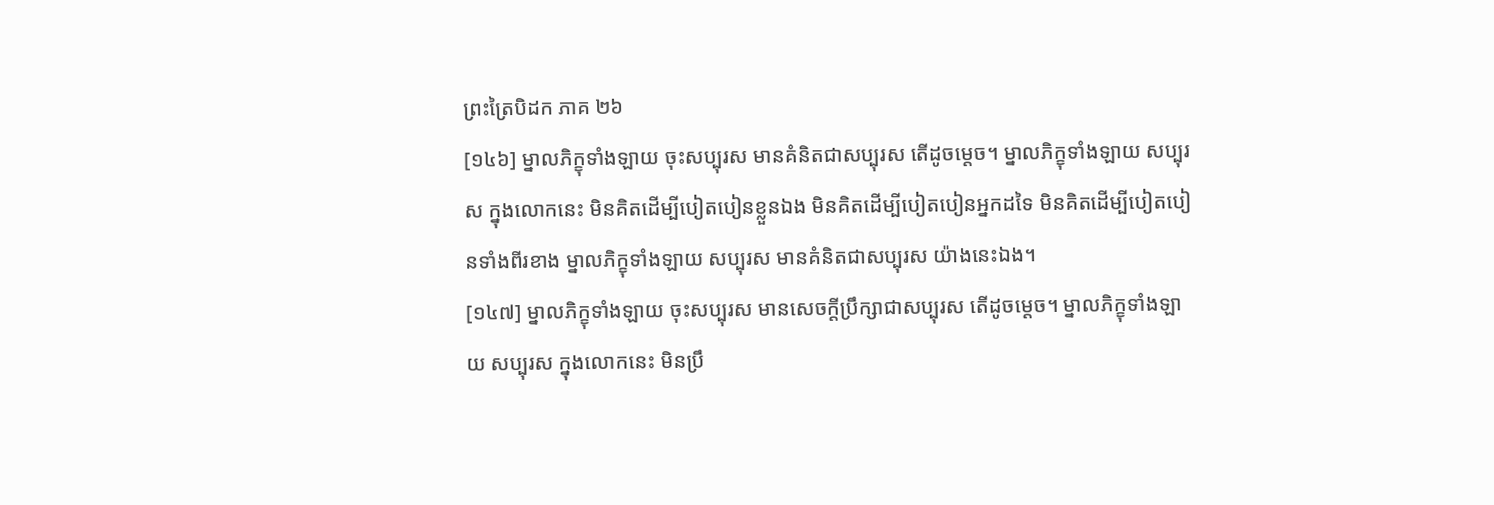ព្រះត្រៃបិដក ភាគ ២៦
[១៤៦] ម្នាលភិក្ខុទាំងឡាយ ចុះសប្បុរស មានគំនិតជាសប្បុរស តើដូចម្តេច។ ម្នាលភិក្ខុទាំងឡាយ សប្បុរស ក្នុងលោកនេះ មិនគិតដើម្បីបៀតបៀនខ្លួនឯង មិនគិតដើម្បីបៀតបៀនអ្នកដទៃ មិនគិតដើម្បីបៀតបៀនទាំងពីរខាង ម្នាលភិក្ខុទាំងឡាយ សប្បុរស មានគំនិតជាសប្បុរស យ៉ាងនេះឯង។
[១៤៧] ម្នាលភិក្ខុទាំងឡាយ ចុះសប្បុរស មានសេចក្តីប្រឹក្សាជាសប្បុរស តើដូចម្តេច។ ម្នាលភិក្ខុទាំងឡាយ សប្បុរស ក្នុងលោកនេះ មិនប្រឹ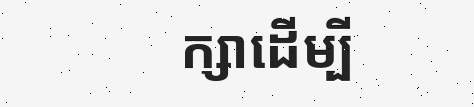ក្សាដើម្បី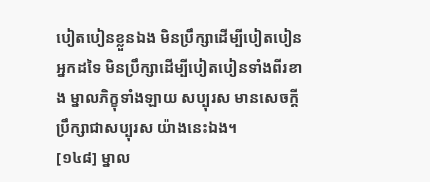បៀតបៀនខ្លួនឯង មិនប្រឹក្សាដើម្បីបៀតបៀនអ្នកដទៃ មិនប្រឹក្សាដើម្បីបៀតបៀនទាំងពីរខាង ម្នាលភិក្ខុទាំងឡាយ សប្បុរស មានសេចក្តីប្រឹក្សាជាសប្បុរស យ៉ាងនេះឯង។
[១៤៨] ម្នាល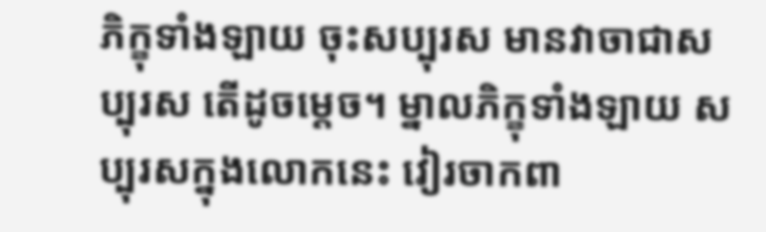ភិក្ខុទាំងឡាយ ចុះសប្បុរស មានវាចាជាសប្បុរស តើដូចម្តេច។ ម្នាលភិក្ខុទាំងឡាយ សប្បុរសក្នុងលោកនេះ វៀរចាកពា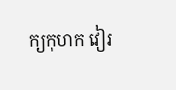ក្យកុហក វៀរ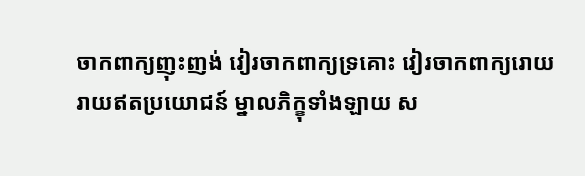ចាកពាក្យញុះញង់ វៀរចាកពាក្យទ្រគោះ វៀរចាកពាក្យរោយរាយឥតប្រយោជន៍ ម្នាលភិក្ខុទាំងឡាយ ស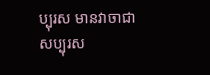ប្បុរស មានវាចាជាសប្បុរស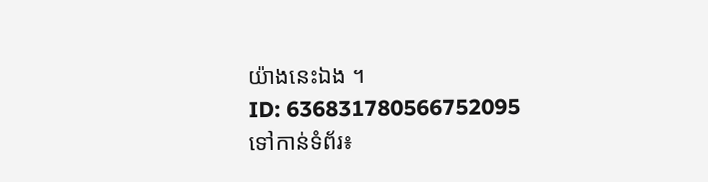យ៉ាងនេះឯង ។
ID: 636831780566752095
ទៅកាន់ទំព័រ៖